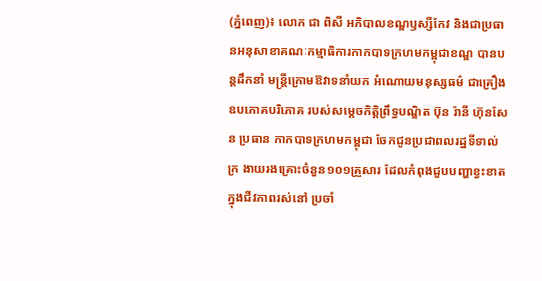(ភ្នំពេញ)៖ លោក ជា ពិសី អភិបាលខណ្ឌឫស្សីកែវ និងជាប្រធានអនុសាខាគណៈកម្មាធិការកាកបាទក្រហមកម្ពុជាខណ្ឌ បានបន្តដឹកនាំ មន្ត្រីក្រោមឱវាទនាំយក អំណោយមនុស្សធម៌ ជាគ្រឿងឧបភោគបរិភោគ របស់សម្ដេចកិត្តិព្រឹទ្ធបណ្ឌិត ប៊ុន រ៉ានី ហ៊ុនសែន ប្រធាន កាកបាទក្រហមកម្ពុជា ចែកជូនប្រជាពលរដ្ឋទីទាល់ក្រ ងាយរងគ្រោះចំនួន១០១គ្រួសារ ដែលកំពុងជួបបញ្ហាខ្វះខាត ក្នុងជីវភាពរស់នៅ ប្រចាំ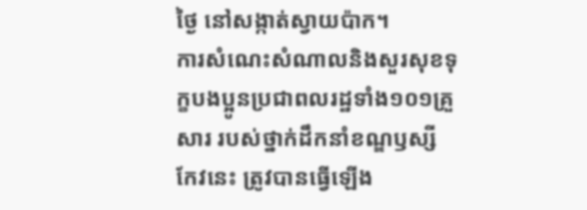ថ្ងៃ នៅសង្កាត់ស្វាយប៉ាក។
ការសំណេះសំណាលនិងសួរសុខទុក្ខបងប្អូនប្រជាពលរដ្ឋទាំង១០១គ្រួសារ របស់ថ្នាក់ដឹកនាំខណ្ឌឫស្សីកែវនេះ ត្រូវបានធ្វើឡើង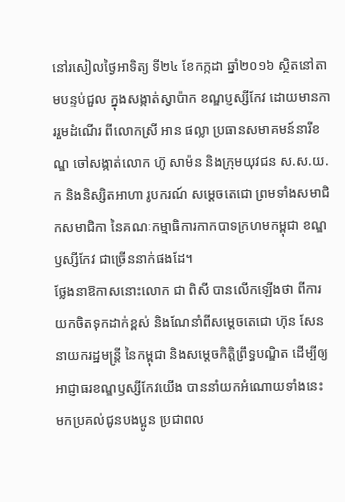នៅរសៀលថ្ងៃអាទិត្យ ទី២៤ ខែកក្កដា ឆ្នាំ២០១៦ ស្ថិតនៅតាមបន្ទប់ជួល ក្នុងសង្កាត់ស្វាប៉ាក ខណ្ឌប្ញស្សីកែវ ដោយមានការរួមដំណើរ ពីលោកស្រី អាន ផល្លា ប្រធានសមាគមន៍នារីខណ្ឌ ចៅសង្កាត់លោក ហ៊ូ សាម៉ន និងក្រុមយុវជន ស.ស.យ.ក និងនិស្សិតអាហា រូបករណ៍ សម្ដេចតេជោ ព្រមទាំងសមាជិកសមាជិកា នៃគណៈកម្មាធិការកាកបាទក្រហមកម្ពុជា ខណ្ឌឫស្សីកែវ ជាច្រើននាក់ផងដែ។
ថ្លែងនាឱកាសនោះលោក ជា ពិសី បានលើកឡើងថា ពីការយកចិតទុកដាក់ខ្ពស់ និងណែនាំពីសម្តេចតេជោ ហ៊ុន សែន នាយករដ្ឋមន្ត្រី នៃកម្ពុជា និងសម្ដេចកិត្តិព្រឹទ្ធបណ្ឌិត ដើម្បីឲ្យអាជ្ញាធរខណ្ឌឫស្សីកែវយើង បាននាំយកអំណោយទាំងនេះ មកប្រគល់ជូនបងប្អូន ប្រជាពល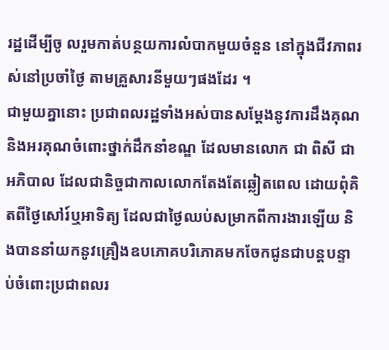រដ្ឋដើម្បីចូ លរួមកាត់បន្ថយការលំបាកមួយចំនួន នៅក្នុងជីវភាពរស់នៅប្រចាំថ្ងៃ តាមគ្រួសារនីមួយៗផងដែរ ។
ជាមួយគ្នានោះ ប្រជាពលរដ្ឋទាំងអស់បានសម្ដែងនូវការដឹងគុណ និងអរគុណចំពោះថ្នាក់ដឹកនាំខណ្ឌ ដែលមានលោក ជា ពិសី ជាអភិបាល ដែលជានិច្ចជាកាលលោកតែងតែឆ្លៀតពេល ដោយពុំគិតពីថ្ងៃសៅរ៍ឬអាទិត្យ ដែលជាថ្ងៃឈប់សម្រាកពីការងារឡើយ និងបាននាំយកនូវគ្រឿងឧបភោគបរិភោគមកចែកជូនជាបន្តបន្ទាប់ចំពោះប្រជាពលរ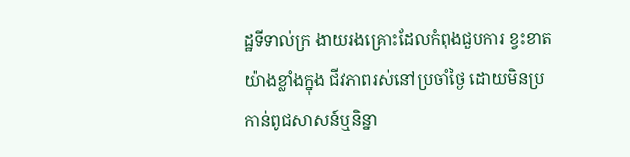ដ្ឋទីទាល់ក្រ ងាយរងគ្រោះដែលកំពុងជួបការ ខ្វះខាតយ៉ាងខ្លាំងក្នុង ជីវភាពរស់នៅប្រចាំថ្ងៃ ដោយមិនប្រកាន់ពូជសាសន៍ឬនិន្នា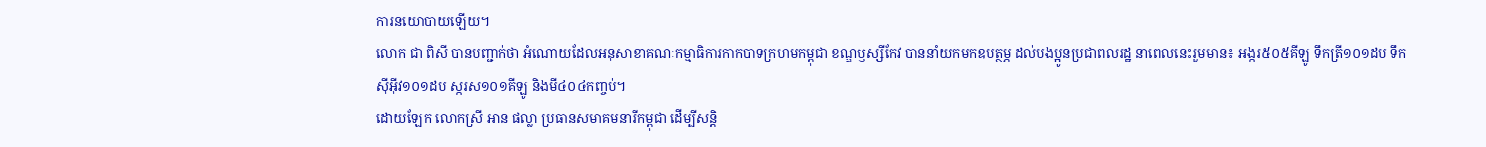ការនយោបាយឡើយ។
លោក ជា ពិសី បានបញ្ជាក់ថា អំណោយដែលអនុសាខាគណៈកម្មាធិការកាកបាទក្រហមកម្ពុជា ខណ្ឌឫស្សីកែវ បាននាំយកមកឧបត្ថម្ភ ដល់បងប្អូនប្រជាពលរដ្ឋ នាពេលនេះរួមមាន៖ អង្ករ៥០៥គីឡូ ទឹកត្រី១០១ដប ទឹកស៊ីអ៊ីវ១០១ដប ស្ករស១០១គីឡូ និងមី៤០៤កញ្ចប់។
ដោយឡែក លោកស្រី អាន ផល្លា ប្រធានសមាគមនារីកម្ពុជា ដើម្បីសន្តិ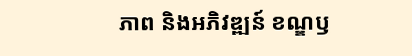ភាព និងអភិវឌ្ឍន៍ ខណ្ឌឫ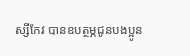ស្សីកែវ បានឧបត្ថម្ភជូនបងប្អូន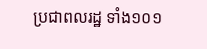ប្រជាពលរដ្ឋ ទាំង១០១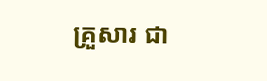គ្រួសារ ជា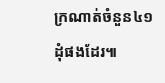ក្រណាត់ចំនួន៤១ដុំផងដែរ៕